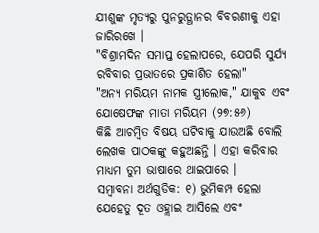ଯୀଶୁଙ୍କ ମୃତ୍ୟରୁ ପୁନରୁତ୍ଥାନର ବିବରଣୀକୁ ଏହା ଜାରିରଖେ ।
"ବିଶ୍ରାମଦିନ ସମାପ୍ତ ହେଲାପରେ, ଯେପରି ସୁର୍ଯ୍ୟ ରବିବାର ପ୍ରଭାତରେ ପ୍ରକାଶିତ ହେଲା"
"ଅନ୍ୟ ମରିୟମ ନାମକ ସ୍ତ୍ରୀଲୋକ," ଯାକୁବ ଏବଂ ଯୋଷେଫଙ୍କ ମାତା ମରିୟମ (୨୭:୫୬)
କିଛି ଆଚମ୍ବିତ ବିଷୟ ଘଟିବାକୁ ଯାଉଅଛି ବୋଲି ଲେଖକ ପାଠକଙ୍କୁ କହୁଅଛନ୍ତି । ଏହା କରିବାର ମାଧ୍ୟମ ତୁମ ଭାଷାରେ ଥାଇପାରେ ।
ସମ୍ବାବନା ଅର୍ଥଗୁଡିକ: ୧) ଭୁମିକମ୍ପ ହେଲା ଯେହେତୁ ଦୂତ ଓହ୍ଲାଇ ଆସିଲେ ଏବଂ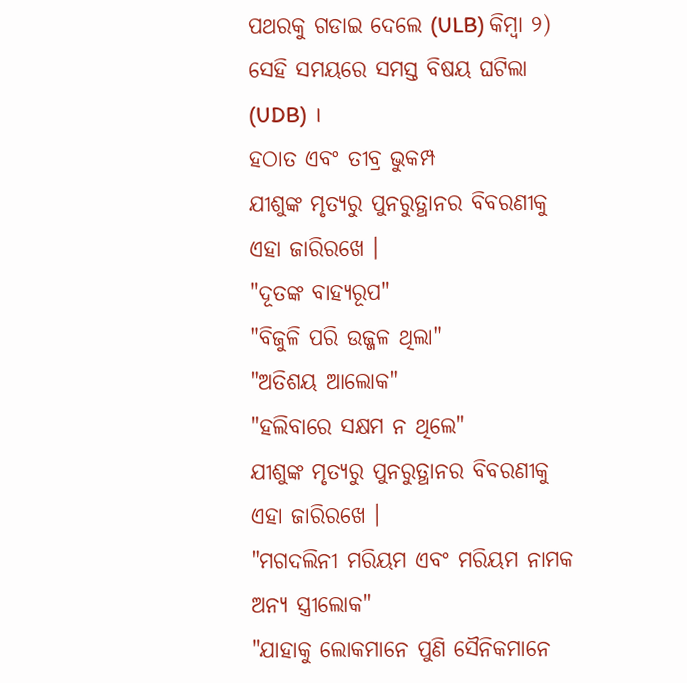ପଥରକୁ ଗଡାଇ ଦେଲେ (ULB) କିମ୍ବା ୨) ସେହି ସମୟରେ ସମସ୍ତ ବିଷୟ ଘଟିଲା (UDB) ।
ହଠାତ ଏବଂ ତୀବ୍ର ଭୁକମ୍ପ
ଯୀଶୁଙ୍କ ମୃତ୍ୟରୁ ପୁନରୁତ୍ଥାନର ବିବରଣୀକୁ ଏହା ଜାରିରଖେ ।
"ଦୂତଙ୍କ ବାହ୍ୟରୂପ"
"ବିଜୁଳି ପରି ଉଜ୍ଜଳ ଥିଲା"
"ଅତିଶୟ ଆଲୋକ"
"ହଲିବାରେ ସକ୍ଷମ ନ ଥିଲେ"
ଯୀଶୁଙ୍କ ମୃତ୍ୟରୁ ପୁନରୁତ୍ଥାନର ବିବରଣୀକୁ ଏହା ଜାରିରଖେ ।
"ମଗଦଲିନୀ ମରିୟମ ଏବଂ ମରିୟମ ନାମକ ଅନ୍ୟ ସ୍ତ୍ରୀଲୋକ"
"ଯାହାକୁ ଲୋକମାନେ ପୁଣି ସୈନିକମାନେ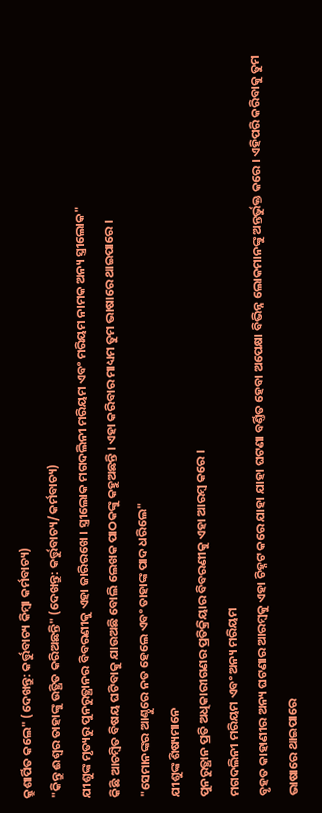କ୍ରୁଶାର୍ପିତ କଲେ" (ଦେଖନ୍ତୁ: କର୍ତ୍ତୁବାଚ୍ୟ କିମ୍ବା କର୍ମବାଚ୍ୟ)
"କିନ୍ତୁ ଈଶ୍ଵର ତାହାଙ୍କୁ ଉତ୍ଥିତ କରିଅଛନ୍ତି" (ଦେଖନ୍ତୁ: କର୍ତ୍ତୁବାଚ୍ୟ/କର୍ମବାଚ୍ୟ)
ଯୀଶୁଙ୍କ ମୃତ୍ୟରୁ ପୁନରୁତ୍ଥାନର ବିବରଣୀକୁ ଏହା ଜାରିରଖେ । ସ୍ତ୍ରୀଲୋକ ମଗଦଲିନୀ ମରିୟମ ଏବଂ ମରିୟମ ନାମକ ଅନ୍ୟ ସ୍ତ୍ରୀଲୋକ"
କିଛି ଆଚମ୍ବିତ ବିଷୟ ଘଟିବାକୁ ଯାଉଅଛି ବୋଲି ଲେଖକ ପାଠକଙ୍କୁ କହୁଅଛନ୍ତି । ଏହା କରିବାର ମାଧ୍ୟମ ତୁମ ଭାଷାରେ ଥାଇପାରେ ।
"ସେମାନଙ୍କର ଆଣ୍ଠୁରେ ନତ ହେଲେ ଏବଂ ତାହାଙ୍କ ପାଦ ଧରିଲେ"
ଯୀଶୁଙ୍କ ଶିଷ୍ୟମାନେ
ପୁନରୁତ୍ଥାନ ପ୍ରତି ଅଧିକାରୀଗଣର ପ୍ରତିକ୍ରିୟାର ବିବରଣୀକୁ ଏହା ଆରମ୍ବ କରେ ।
ମଗଦଲିନୀ ମରିୟମ ଏବଂ ଅନ୍ୟ ମରିୟମ
ବୃହତ କାହାଣୀର ଅନ୍ୟ ଘଟଣାର ଆରମ୍ବକୁ ଏହା ଚିହ୍ନଟ କରେ ଯାହା ଯାହା ଘଟଣା ବର୍ଣ୍ତିତ ହେବା ଅପେକ୍ଷା ବିଭିନ୍ନ ଲୋକମାନଙ୍କୁ ଅନ୍ତର୍ଭୁକ୍ତ କରେ । ଏହିପରି କରିବାକୁ ତୁମ ଭାଷାରେ ଥାଇପାରେ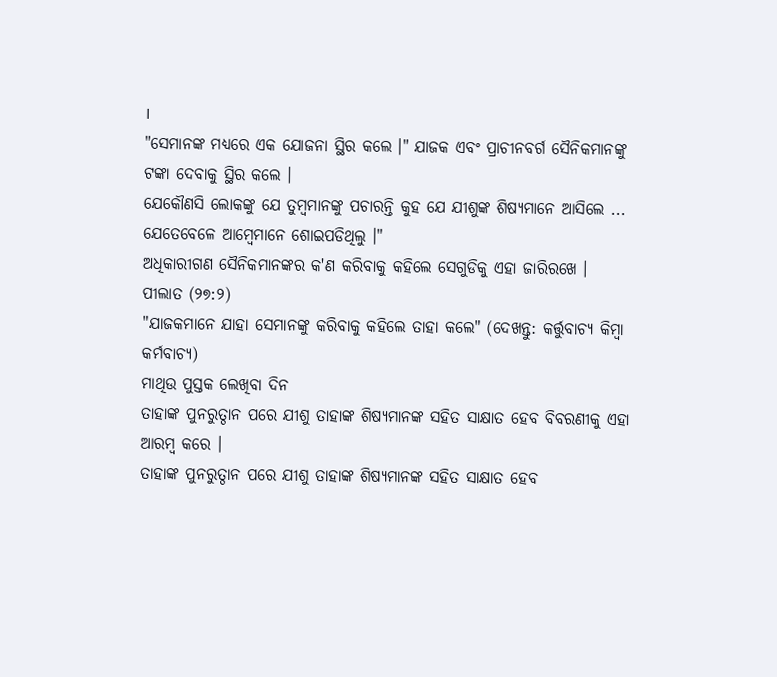।
"ସେମାନଙ୍କ ମଧ୍ୟରେ ଏକ ଯୋଜନା ସ୍ଥିର କଲେ ।" ଯାଜକ ଏବଂ ପ୍ରାଚୀନବର୍ଗ ସୈନିକମାନଙ୍କୁ ଟଙ୍କା ଦେବାକୁ ସ୍ଥିର କଲେ ।
ଯେକୌଣସି ଲୋକଙ୍କୁ ଯେ ତୁମ୍ବମାନଙ୍କୁ ପଚାରନ୍ତି କୁହ ଯେ ଯୀଶୁଙ୍କ ଶିଷ୍ୟମାନେ ଆସିଲେ ... ଯେତେବେଳେ ଆମ୍ବେମାନେ ଶୋଇପଡିଥିଲୁ ।"
ଅଧିକାରୀଗଣ ସୈନିକମାନଙ୍କର କ'ଣ କରିବାକୁ କହିଲେ ସେଗୁଡିକୁ ଏହା ଜାରିରଖେ ।
ପୀଲାତ (୨୭:୨)
"ଯାଜକମାନେ ଯାହା ସେମାନଙ୍କୁ କରିବାକୁ କହିଲେ ତାହା କଲେ" (ଦେଖନ୍ତୁ: କର୍ତ୍ତୁବାଚ୍ୟ କିମ୍ବା କର୍ମବାଚ୍ୟ)
ମାଥିଉ ପୁସ୍ତକ ଲେଖିବା ଦିନ
ତାହାଙ୍କ ପୁନରୁତ୍ଠାନ ପରେ ଯୀଶୁ ତାହାଙ୍କ ଶିଷ୍ୟମାନଙ୍କ ସହିତ ସାକ୍ଷାତ ହେବ ବିବରଣୀକୁ ଏହା ଆରମ୍ବ କରେ ।
ତାହାଙ୍କ ପୁନରୁତ୍ଠାନ ପରେ ଯୀଶୁ ତାହାଙ୍କ ଶିଷ୍ୟମାନଙ୍କ ସହିତ ସାକ୍ଷାତ ହେବ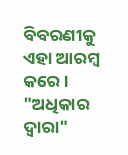ବିବରଣୀକୁ ଏହା ଆରମ୍ବ କରେ ।
"ଅଧିକାର ଦ୍ଵାରା"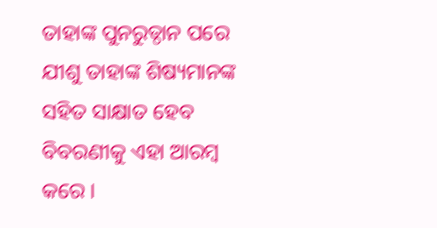ତାହାଙ୍କ ପୁନରୁତ୍ଠାନ ପରେ ଯୀଶୁ ତାହାଙ୍କ ଶିଷ୍ୟମାନଙ୍କ ସହିତ ସାକ୍ଷାତ ହେବ ବିବରଣୀକୁ ଏହା ଆରମ୍ବ କରେ ।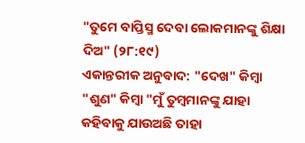"ତୁମେ ବାପ୍ତିସ୍ମ ଦେବା ଲୋକମାନଙ୍କୁ ଶିକ୍ଷା ଦିଅ" (୨୮:୧୯)
ଏକାନ୍ତରୀକ ଅନୁବାଦ: "ଦେଖ" କିମ୍ବା "ଶୁଣ" କିମ୍ବା "ମୁଁ ତୁମ୍ବମାନଙ୍କୁ ଯାହା କହିବାକୁ ଯାଉଅଛି ତାହା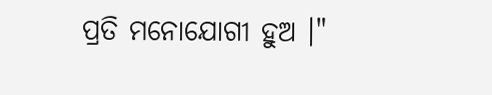ପ୍ରତି ମନୋଯୋଗୀ ହୁଅ ।"